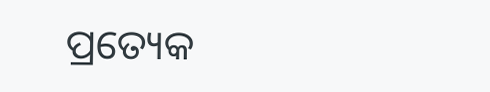ପ୍ରତ୍ୟେକ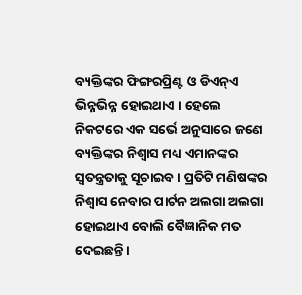ବ୍ୟକ୍ତିଙ୍କର ଫିଙ୍ଗରପ୍ରିଣ୍ଟ ଓ ଡିଏନ୍ଏ ଭିନ୍ନଭିନ୍ନ ହୋଇଥାଏ । ହେଲେ ନିକଟରେ ଏକ ସର୍ଭେ ଅନୁସାରେ ଜଣେ ବ୍ୟକ୍ତିଙ୍କର ନିଶ୍ୱାସ ମଧ୍ୟ ଏମାନଙ୍କର ସ୍ୱତନ୍ତ୍ରତାକୁ ସୂଚାଇବ । ପ୍ରତିଟି ମଣିଷଙ୍କର ନିଶ୍ୱାସ ନେବାର ପାର୍ଟନ ଅଲଗା ଅଲଗା ହୋଇଥାଏ ବୋଲି ବୈଜ୍ଞାନିକ ମତ ଦେଇଛନ୍ତି ।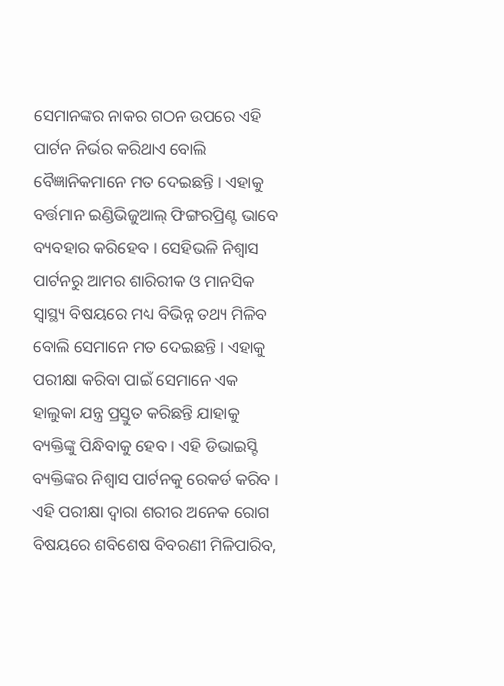ସେମାନଙ୍କର ନାକର ଗଠନ ଉପରେ ଏହି ପାର୍ଟନ ନିର୍ଭର କରିଥାଏ ବୋଲି ବୈଜ୍ଞାନିକମାନେ ମତ ଦେଇଛନ୍ତି । ଏହାକୁ ବର୍ତ୍ତମାନ ଇଣ୍ଡିଭିଜୁଆଲ୍ ଫିଙ୍ଗରପ୍ରିଣ୍ଟ ଭାବେ ବ୍ୟବହାର କରିହେବ । ସେହିଭଳି ନିଶ୍ୱାସ ପାର୍ଟନରୁ ଆମର ଶାରିରୀକ ଓ ମାନସିକ ସ୍ୱାସ୍ଥ୍ୟ ବିଷୟରେ ମଧ୍ୟ ବିଭିନ୍ନ ତଥ୍ୟ ମିଳିବ ବୋଲି ସେମାନେ ମତ ଦେଇଛନ୍ତି । ଏହାକୁ ପରୀକ୍ଷା କରିବା ପାଇଁ ସେମାନେ ଏକ ହାଲୁକା ଯନ୍ତ୍ର ପ୍ରସ୍ତୁତ କରିଛନ୍ତି ଯାହାକୁ ବ୍ୟକ୍ତିଙ୍କୁ ପିନ୍ଧିବାକୁ ହେବ । ଏହି ଡିଭାଇସ୍ଟି ବ୍ୟକ୍ତିଙ୍କର ନିଶ୍ୱାସ ପାର୍ଟନକୁ ରେକର୍ଡ କରିବ । ଏହି ପରୀକ୍ଷା ଦ୍ୱାରା ଶରୀର ଅନେକ ରୋଗ ବିଷୟରେ ଶବିଶେଷ ବିବରଣୀ ମିଳିପାରିବ,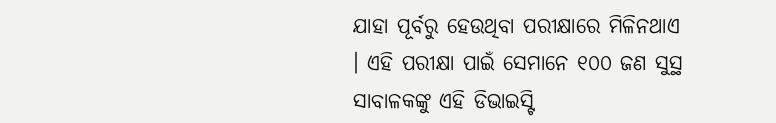ଯାହା ପୂର୍ବରୁ ହେଉଥିବା ପରୀକ୍ଷାରେ ମିଳିନଥାଏ । ଏହି ପରୀକ୍ଷା ପାଇଁ ସେମାନେ ୧୦୦ ଜଣ ସୁସ୍ଥ ସାବାଳକଙ୍କୁ ଏହି ଡିଭାଇସ୍ଟି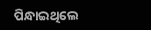ପିନ୍ଧାଇଥିଲେ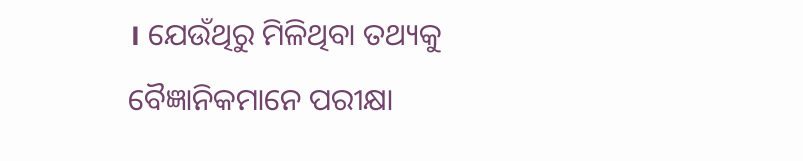। ଯେଉଁଥିରୁ ମିଳିଥିବା ତଥ୍ୟକୁ ବୈଜ୍ଞାନିକମାନେ ପରୀକ୍ଷା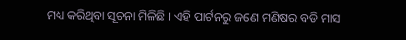ମଧ୍ୟ କରିଥିବା ସୂଚନା ମିଳିଛି । ଏହି ପାର୍ଟନରୁ ଜଣେ ମଣିଷର ବଡି ମାସ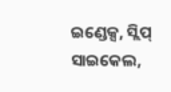ଇଣ୍ଡେକ୍ସ, ସ୍ଲିପ୍ ସାଇକେଲ,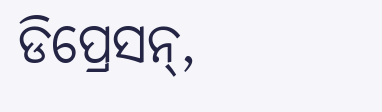ଡିପ୍ରେସନ୍,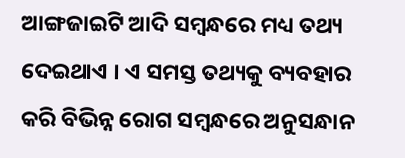ଆଙ୍ଗଜାଇଟି ଆଦି ସମ୍ବନ୍ଧରେ ମଧ୍ୟ ତଥ୍ୟ ଦେଇଥାଏ । ଏ ସମସ୍ତ ତଥ୍ୟକୁ ବ୍ୟବହାର କରି ବିଭିନ୍ନ ରୋଗ ସମ୍ବନ୍ଧରେ ଅନୁସନ୍ଧାନ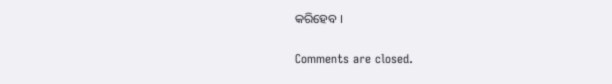କରିହେବ ।

Comments are closed.